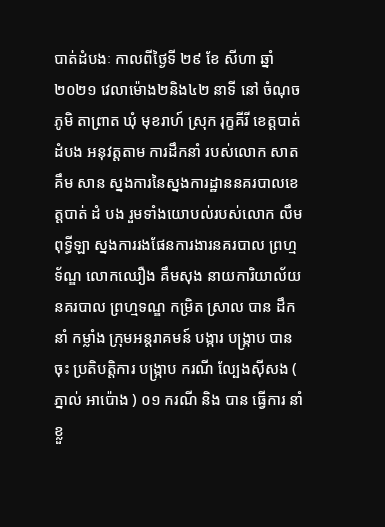បាត់ដំបងៈ កាលពីថ្ងៃទី ២៩ ខែ សីហា ឆ្នាំ ២០២១ វេលាម៉ោង២និង៤២ នាទី នៅ ចំណុច ភូមិ តាព្រាត ឃុំ មុខរាហ៍ ស្រុក រុក្ខគីរី ខេត្តបាត់ដំបង អនុវត្តតាម ការដឹកនាំ របស់លោក សាត គឹម សាន ស្នងការនៃស្នងការដ្ឋាននគរបាលខេត្តបាត់ ដំ បង រួមទាំងយោបល់របស់លោក លឹម ពុទ្ធីឡា ស្នងការរងផែនការងារនគរបាល ព្រហ្មទ័ណ្ឌ លោកឈឿង គឹមសុង នាយការិយាល័យ នគរបាល ព្រហ្មទណ្ឌ កម្រិត ស្រាល បាន ដឹកនាំ កម្លាំង ក្រុមអន្តរាគមន៍ បង្ការ បង្ក្រាប បាន ចុះ ប្រតិបត្តិការ បង្ក្រាប ករណី ល្បែងស៊ីសង ( ភ្នាល់ អាប៉ោង ) ០១ ករណី និង បាន ធ្វេីការ នាំខ្លួ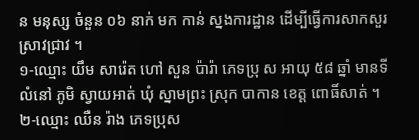ន មនុស្ស ចំនួន ០៦ នាក់ មក កាន់ ស្នងការដ្ឋាន ដេីម្បីធ្វេីការសាកសួរស្រាវជ្រាវ ។
១-ឈ្មោះ យឹម សារ៉េត ហៅ សួន ប៉ារ៉ា ភេទប្រុ ស អាយុ ៥៨ ឆ្នាំ មានទីលំនៅ ភូមិ ស្វាយអាត់ ឃុំ ស្នាមព្រះ ស្រុក បាកាន ខេត្ត ពោធិ៍សាត់ ។
២-ឈ្មោះ ឈឺន រ៉ាង ភេទប្រុស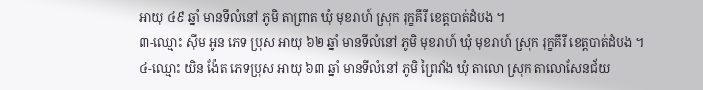អាយុ ៤៩ ឆ្នាំ មានទីលំនៅ ភូមិ តាព្រាត ឃុំ មុខរាហ៍ ស្រុក រុក្ខគីរី ខេត្តបាត់ដំបង ។
៣-ឈ្មោះ ស៊ីម អូន ភេទ ប្រុស អាយុ ៦២ ឆ្នាំ មានទីលំនៅ ភូមិ មុខរាហ៍ ឃុំ មុខរាហ៍ ស្រុក រុក្ខគីរី ខេត្តបាត់ដំបង ។
៤-ឈ្មោះ យិន ង៉ែត ភេទប្រុស អាយុ ៦៣ ឆ្នាំ មានទីលំនៅ ភូមិ ព្រៃវាំង ឃុំ តាលោ ស្រុក តាលោសែនជ័យ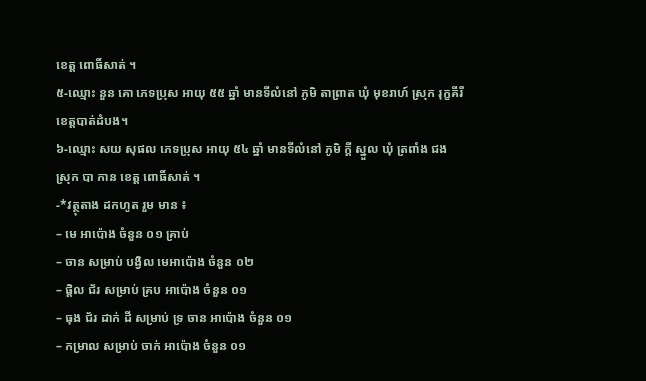ខេត្ត ពោធិ៍សាត់ ។
៥-ឈ្មោះ នួន គោ ភេទប្រុស អាយុ ៥៥ ឆ្នាំ មានទីលំនៅ ភូមិ តាព្រាត ឃុំ មុខរាហ៍ ស្រុក រុក្ខគីរី ខេត្តបាត់ដំបង។
៦-ឈ្មោះ សយ សុផល ភេទប្រុស អាយុ ៥៤ ឆ្នាំ មានទីលំនៅ ភូមិ ក្តី ស្នួល ឃុំ ត្រពាំង ជង ស្រុក បា កាន ខេត្ត ពោធិ៍សាត់ ។
-*វត្ថុតាង ដកហូត រួម មាន ៖
– មេ អាប៉ោង ចំនួន ០១ គ្រាប់
– ចាន សម្រាប់ បង្វិល មេអាប៉ោង ចំនួន ០២
– ផ្តិល ជ័រ សម្រាប់ គ្រប អាប៉ោង ចំនួន ០១
– ធុង ជ័រ ដាក់ ដី សម្រាប់ ទ្រ ចាន អាប៉ោង ចំនួន ០១
– កម្រាល សម្រាប់ ចាក់ អាប៉ោង ចំនួន ០១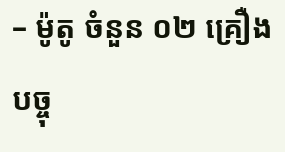– ម៉ូតូ ចំនួន ០២ គ្រឿង
បច្ចុ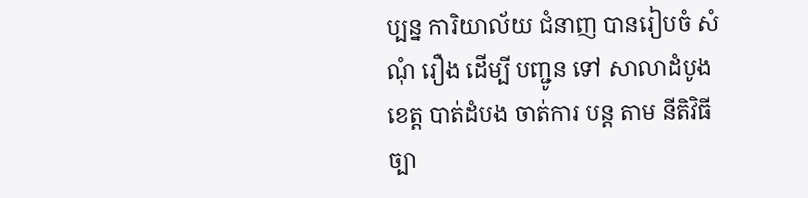ប្បន្ន ការិយាល័យ ជំនាញ បានរៀបចំ សំណុំ រឿង ដេីម្បី បញ្ជូន ទៅ សាលាដំបូង ខេត្ត បាត់ដំបង ចាត់ការ បន្ត តាម នីតិវិធី ច្បា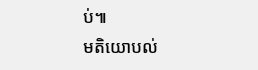ប់៕
មតិយោបល់